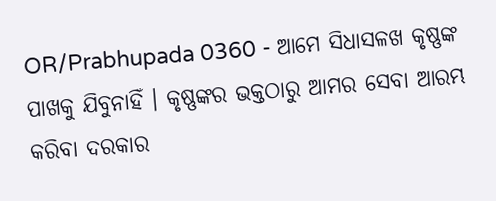OR/Prabhupada 0360 - ଆମେ ସିଧାସଳଖ କୃଷ୍ଣଙ୍କ ପାଖକୁ ଯିବୁନାହିଁ । କୃଷ୍ଣଙ୍କର ଭକ୍ତଠାରୁ ଆମର ସେବା ଆରମ୍ଭ କରିବା ଦରକାର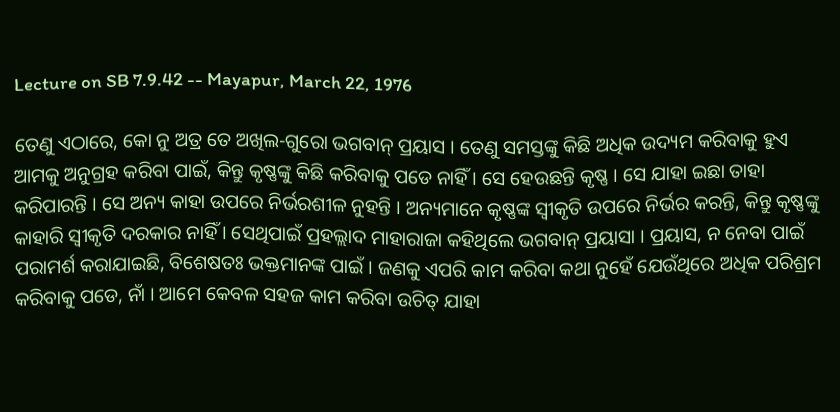Lecture on SB 7.9.42 -- Mayapur, March 22, 1976

ତେଣୁ ଏଠାରେ, କୋ ନୁ ଅତ୍ର ତେ ଅଖିଲ-ଗୁରୋ ଭଗବାନ୍ ପ୍ରୟାସ । ତେଣୁ ସମସ୍ତଙ୍କୁ କିଛି ଅଧିକ ଉଦ୍ୟମ କରିବାକୁ ହୁଏ ଆମକୁ ଅନୁଗ୍ରହ କରିବା ପାଇଁ, କିନ୍ତୁ କୃଷ୍ଣଙ୍କୁ କିଛି କରିବାକୁ ପଡେ ନାହିଁ । ସେ ହେଉଛନ୍ତି କୃଷ୍ଣ । ସେ ଯାହା ଇଛା ତାହା କରିପାରନ୍ତି । ସେ ଅନ୍ୟ କାହା ଉପରେ ନିର୍ଭରଶୀଳ ନୁହନ୍ତି । ଅନ୍ୟମାନେ କୃଷ୍ଣଙ୍କ ସ୍ଵୀକୃତି ଉପରେ ନିର୍ଭର କରନ୍ତି, କିନ୍ତୁ କୃଷ୍ଣଙ୍କୁ କାହାରି ସ୍ଵୀକୃତି ଦରକାର ନାହିଁ । ସେଥିପାଇଁ ପ୍ରହଲ୍ଲାଦ ମାହାରାଜା କହିଥିଲେ ଭଗବାନ୍ ପ୍ରୟାସା । ପ୍ରୟାସ, ନ ନେବା ପାଇଁ ପରାମର୍ଶ କରାଯାଇଛି, ବିଶେଷତଃ ଭକ୍ତମାନଙ୍କ ପାଇଁ । ଜଣକୁ ଏପରି କାମ କରିବା କଥା ନୁହେଁ ଯେଉଁଥିରେ ଅଧିକ ପରିଶ୍ରମ କରିବାକୁ ପଡେ, ନାଁ । ଆମେ କେବଳ ସହଜ କାମ କରିବା ଉଚିତ୍ ଯାହା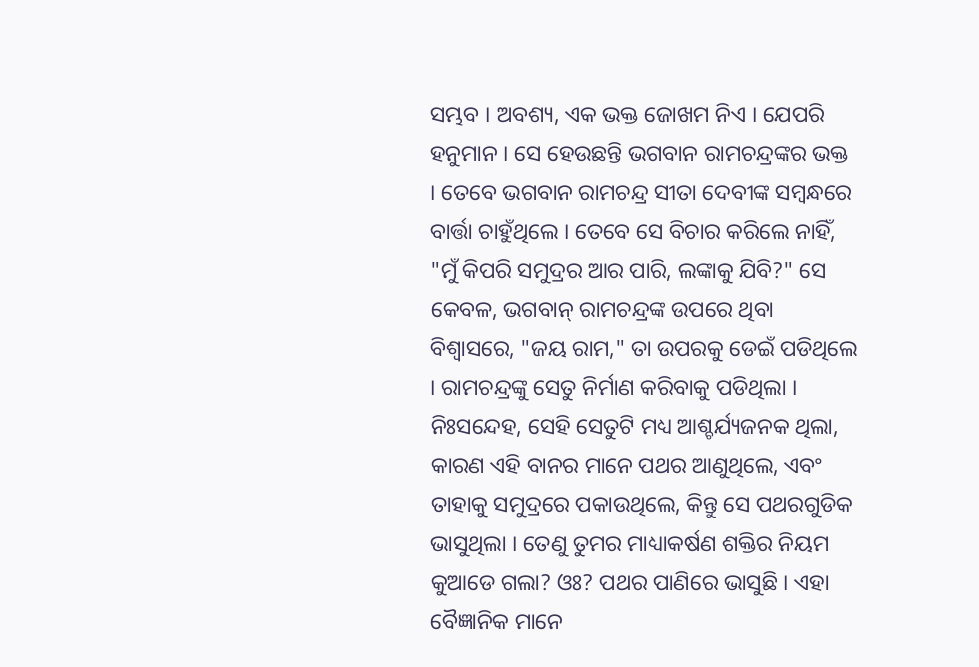ସମ୍ଭବ । ଅବଶ୍ୟ, ଏକ ଭକ୍ତ ଜୋଖମ ନିଏ । ଯେପରି ହନୁମାନ । ସେ ହେଉଛନ୍ତି ଭଗବାନ ରାମଚନ୍ଦ୍ରଙ୍କର ଭକ୍ତ । ତେବେ ଭଗବାନ ରାମଚନ୍ଦ୍ର ସୀତା ଦେବୀଙ୍କ ସମ୍ଵନ୍ଧରେ ବାର୍ତ୍ତା ଚାହୁଁଥିଲେ । ତେବେ ସେ ବିଚାର କରିଲେ ନାହିଁ, "ମୁଁ କିପରି ସମୁଦ୍ରର ଆର ପାରି, ଲଙ୍କାକୁ ଯିବି?" ସେ କେବଳ, ଭଗବାନ୍ ରାମଚନ୍ଦ୍ରଙ୍କ ଉପରେ ଥିବା ବିଶ୍ଵାସରେ, "ଜୟ ରାମ," ତା ଉପରକୁ ଡେଇଁ ପଡିଥିଲେ । ରାମଚନ୍ଦ୍ରଙ୍କୁ ସେତୁ ନିର୍ମାଣ କରିବାକୁ ପଡିଥିଲା । ନିଃସନ୍ଦେହ, ସେହି ସେତୁଟି ମଧ୍ୟ ଆଶ୍ଚର୍ଯ୍ୟଜନକ ଥିଲା, କାରଣ ଏହି ବାନର ମାନେ ପଥର ଆଣୁଥିଲେ, ଏବଂ ତାହାକୁ ସମୁଦ୍ରରେ ପକାଉଥିଲେ, କିନ୍ତୁ ସେ ପଥରଗୁଡିକ ଭାସୁଥିଲା । ତେଣୁ ତୁମର ମାଧ୍ୟାକର୍ଷଣ ଶକ୍ତିର ନିୟମ କୁଆଡେ ଗଲା? ଓଃ? ପଥର ପାଣିରେ ଭାସୁଛି । ଏହା ବୈଜ୍ଞାନିକ ମାନେ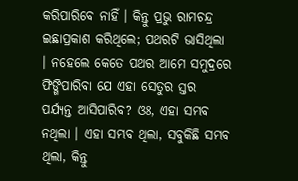କରିପାରିବେ ନାହିଁ । କିନ୍ତୁ ପ୍ରଭୁ ରାମଚନ୍ଦ୍ର ଇଛାପ୍ରକାଶ କରିଥିଲେ; ପଥରଟି ଭାସିଥିଲା । ନହେଲେ କେତେ ପଥର ଆମେ ସମୁଦ୍ରରେ ଫିଙ୍ଗିପାରିବା ଯେ ଏହା ସେତୁର ସ୍ତର ପର୍ଯ୍ୟନ୍ତ ଆସିପାରିବ? ଓଃ, ଏହା ସମ୍ଭବ ନଥିଲା । ଏହା ସମ୍ଭବ ଥିଲା, ସବୁକିଛି ସମ୍ଭବ ଥିଲା, କିନ୍ତୁ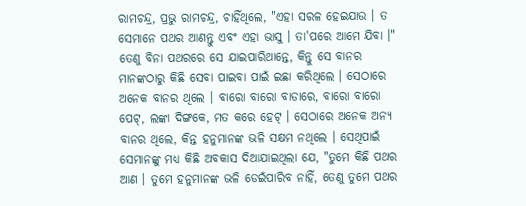ରାମଚନ୍ଦ୍ର, ପ୍ରଭୁ ରାମଚନ୍ଦ୍ର, ଚାହିଁଥିଲେ, "ଏହା ସରଳ ହେଇଯାଉ । ତ ସେମାନେ ପଥର ଆଣନ୍ତୁ ଏବଂ ଏହା ଭାସୁ । ତା'ପରେ ଆମେ ଯିବା ।" ତେଣୁ ବିନା ପଥରରେ ସେ ଯାଇପାରିଥାନ୍ତେ, କିନ୍ତୁ ସେ ବାନର ମାନଙ୍କଠାରୁ କିଛି ସେବା ପାଇବା ପାଇଁ ଇଛା କରିଥିଲେ । ସେଠାରେ ଅନେକ ବାନର ଥିଲେ । ବାରୋ ବାରୋ ବାଡାରେ, ବାରୋ ବାରୋ ପେଟ୍, ଲଙ୍କା ଦିଙ୍ଗକେ, ମତ କରେ ହେଟ୍ । ସେଠାରେ ଅନେକ ଅନ୍ୟ ବାନର ଥିଲେ, କିନ୍ତ ହନୁମାନଙ୍କ ଭଳି ସକ୍ଷମ ନଥିଲେ । ସେଥିପାଇଁ ସେମାନଙ୍କୁ ମଧ୍ୟ କିଛି ଅବକାସ ଦିଆଯାଇଥିଲା ଯେ, "ତୁମେ କିଛି ପଥର ଆଣ । ତୁମେ ହନୁମାନଙ୍କ ଭଳି ଡେଇଁପାରିବ ନାହିଁ, ତେଣୁ ତୁମେ ପଥର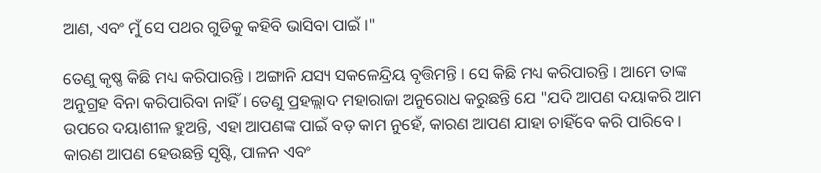ଆଣ, ଏବଂ ମୁଁ ସେ ପଥର ଗୁଡିକୁ କହିବି ଭାସିବା ପାଇଁ ।"

ତେଣୁ କୃଷ୍ଣ କିଛି ମଧ୍ୟ କରିପାରନ୍ତି । ଅଙ୍ଗାନି ଯସ୍ୟ ସକଳେନ୍ଦ୍ରିୟ ବୃତ୍ତିମନ୍ତି । ସେ କିଛି ମଧ୍ୟ କରିପାରନ୍ତି । ଆମେ ତାଙ୍କ ଅନୁଗ୍ରହ ବିନା କରିପାରିବା ନାହିଁ । ତେଣୁ ପ୍ରହଲ୍ଲାଦ ମହାରାଜା ଅନୁରୋଧ କରୁଛନ୍ତି ଯେ "ଯଦି ଆପଣ ଦୟାକରି ଆମ ଉପରେ ଦୟାଶୀଳ ହୁଅନ୍ତି, ଏହା ଆପଣଙ୍କ ପାଇଁ ବଡ଼ କାମ ନୁହେଁ, କାରଣ ଆପଣ ଯାହା ଚାହିଁବେ କରି ପାରିବେ । କାରଣ ଆପଣ ହେଉଛନ୍ତି ସୃଷ୍ଟି, ପାଳନ ଏବଂ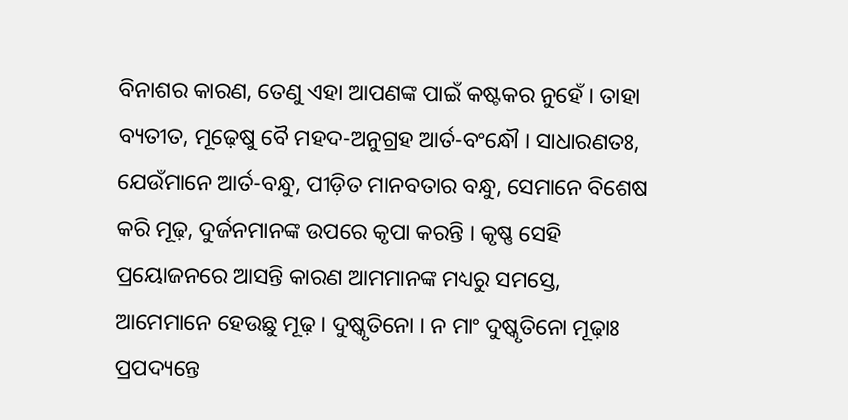ବିନାଶର କାରଣ, ତେଣୁ ଏହା ଆପଣଙ୍କ ପାଇଁ କଷ୍ଟକର ନୁହେଁ । ତାହା ବ୍ୟତୀତ, ମୂଢ଼େଷୁ ବୈ ମହଦ-ଅନୁଗ୍ରହ ଆର୍ତ-ବଂନ୍ଧୌ । ସାଧାରଣତଃ, ଯେଉଁମାନେ ଆର୍ତ-ବନ୍ଧୁ, ପୀଡ଼ିତ ମାନବତାର ବନ୍ଧୁ, ସେମାନେ ବିଶେଷ କରି ମୂଢ଼, ଦୁର୍ଜନମାନଙ୍କ ଉପରେ କୃପା କରନ୍ତି । କୃଷ୍ଣ ସେହି ପ୍ରୟୋଜନରେ ଆସନ୍ତି କାରଣ ଆମମାନଙ୍କ ମଧ୍ୟରୁ ସମସ୍ତେ, ଆମେମାନେ ହେଉଛୁ ମୂଢ଼ । ଦୁଷ୍କୃତିନୋ । ନ ମାଂ ଦୁଷ୍କୃତିନୋ ମୂଢ଼ାଃ ପ୍ରପଦ୍ୟନ୍ତେ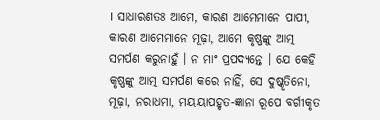। ସାଧାରଣତଃ ଆମେ, କାରଣ ଆମେମାନେ ପାପୀ, କାରଣ ଆମେମାନେ ମୂଢ଼ା, ଆମେ କୃଷ୍ଣଙ୍କୁ ଆତ୍ମ ସମର୍ପଣ କରୁନାହୁଁ । ନ ମାଂ ପ୍ରପଦ୍ୟନ୍ତେ । ଯେ କେହି କୃଷ୍ଣଙ୍କୁ ଆତ୍ମ ସମର୍ପଣ କରେ ନାହିଁ, ସେ ଦୁଷ୍କୃତିନୋ, ମୂଢ଼ା, ନରାଧମା, ମୟୟାପହୃତ-ଜ୍ଞାନା ରୂପେ ବର୍ଗୀକୃତ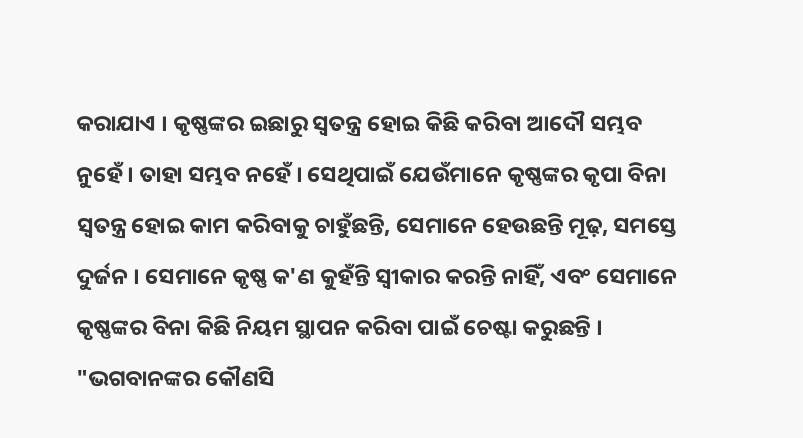କରାଯାଏ । କୃଷ୍ଣଙ୍କର ଇଛାରୁ ସ୍ୱତନ୍ତ୍ର ହୋଇ କିଛି କରିବା ଆଦୌ ସମ୍ଭବ ନୁହେଁ । ତାହା ସମ୍ଭବ ନହେଁ । ସେଥିପାଇଁ ଯେଉଁମାନେ କୃଷ୍ଣଙ୍କର କୃପା ବିନା ସ୍ଵତନ୍ତ୍ର ହୋଇ କାମ କରିବାକୁ ଚାହୁଁଛନ୍ତି, ସେମାନେ ହେଉଛନ୍ତି ମୂଢ଼, ସମସ୍ତେ ଦୁର୍ଜନ । ସେମାନେ କୃଷ୍ଣ କ'ଣ କୁହଁନ୍ତି ସ୍ଵୀକାର କରନ୍ତି ନାହିଁ, ଏବଂ ସେମାନେ କୃଷ୍ଣଙ୍କର ବିନା କିଛି ନିୟମ ସ୍ଥାପନ କରିବା ପାଇଁ ଚେଷ୍ଟା କରୁଛନ୍ତି । "ଭଗବାନଙ୍କର କୌଣସି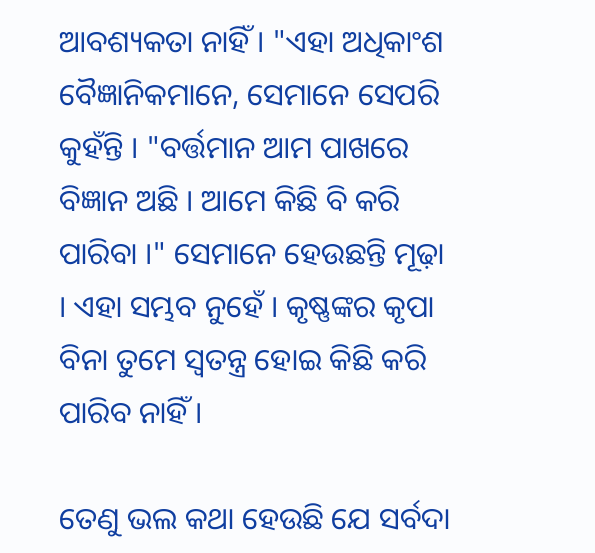ଆବଶ୍ୟକତା ନାହିଁ । "ଏହା ଅଧିକାଂଶ ବୈଜ୍ଞାନିକମାନେ, ସେମାନେ ସେପରି କୁହଁନ୍ତି । "ବର୍ତ୍ତମାନ ଆମ ପାଖରେ ବିଜ୍ଞାନ ଅଛି । ଆମେ କିଛି ବି କରି ପାରିବା ।" ସେମାନେ ହେଉଛନ୍ତି ମୂଢ଼ା । ଏହା ସମ୍ଭବ ନୁହେଁ । କୃଷ୍ଣଙ୍କର କୃପା ବିନା ତୁମେ ସ୍ଵତନ୍ତ୍ର ହୋଇ କିଛି କରି ପାରିବ ନାହିଁ ।

ତେଣୁ ଭଲ କଥା ହେଉଛି ଯେ ସର୍ବଦା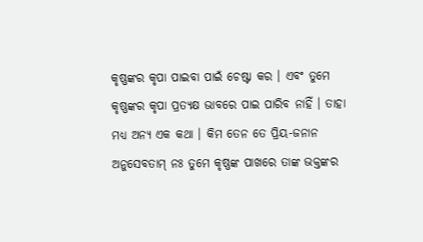କୃଷ୍ଣଙ୍କର କୃପା ପାଇବା ପାଇଁ ଚେଷ୍ଟା କର । ଏବଂ ତୁମେ କୃଷ୍ଣଙ୍କର କୃପା ପ୍ରତ୍ୟକ୍ଷ ଭାବରେ ପାଇ ପାରିବ ନାହିଁ । ତାହା ମଧ୍ୟ ଅନ୍ୟ ଏକ କଥା । କିମ ତେନ ତେ ପ୍ରିୟ-ଜନାନ ଅନୁସେବତାମ୍ ନଃ ତୁମେ କୃଷ୍ଣଙ୍କ ପାଖରେ ତାଙ୍କ ଭକ୍ତଙ୍କର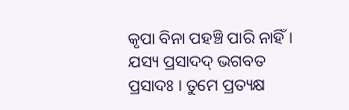କୃପା ବିନା ପହଞ୍ଚି ପାରି ନାହିଁ । ଯସ୍ୟ ପ୍ରସାଦଦ୍ ଭଗବତ ପ୍ରସାଦଃ । ତୁମେ ପ୍ରତ୍ୟକ୍ଷ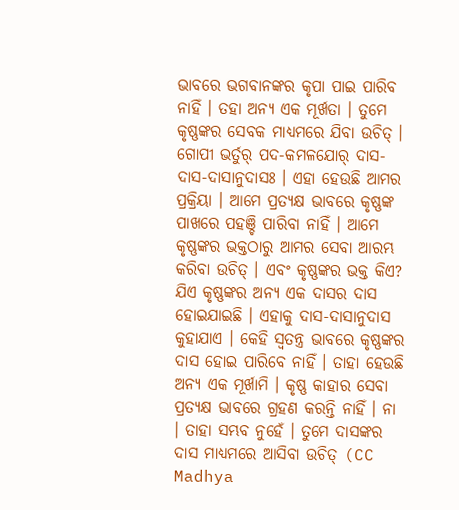ଭାବରେ ଭଗବାନଙ୍କର କୃପା ପାଇ ପାରିବ ନାହିଁ । ତହା ଅନ୍ୟ ଏକ ମୂର୍ଖତା । ତୁମେ କୃଷ୍ଣଙ୍କର ସେବକ ମାଧ୍ୟମରେ ଯିବା ଉଚିତ୍ । ଗୋପୀ ଭର୍ତୁର୍ ପଦ-କମଳଯୋର୍ ଦାସ-ଦାସ-ଦାସାନୁଦାସଃ । ଏହା ହେଉଛି ଆମର ପ୍ରକ୍ରିୟା । ଆମେ ପ୍ରତ୍ୟକ୍ଷ ଭାବରେ କୃଷ୍ଣଙ୍କ ପାଖରେ ପହଞ୍ଚି ପାରିବା ନାହିଁ । ଆମେ କୃଷ୍ଣଙ୍କର ଭକ୍ତଠାରୁ ଆମର ସେବା ଆରମ୍ଭ କରିବା ଉଚିତ୍ । ଏବଂ କୃଷ୍ଣଙ୍କର ଭକ୍ତ କିଏ? ଯିଏ କୃଷ୍ଣଙ୍କର ଅନ୍ୟ ଏକ ଦାସର ଦାସ ହୋଇଯାଇଛି । ଏହାକୁ ଦାସ-ଦାସାନୁଦାସ କୁହାଯାଏ । କେହି ସ୍ଵତନ୍ତ୍ର ଭାବରେ କୃଷ୍ଣଙ୍କର ଦାସ ହୋଇ ପାରିବେ ନାହିଁ । ତାହା ହେଉଛି ଅନ୍ୟ ଏକ ମୂର୍ଖାମି । କୃଷ୍ଣ କାହାର ସେବା ପ୍ରତ୍ୟକ୍ଷ ଭାବରେ ଗ୍ରହଣ କରନ୍ତି ନାହିଁ । ନା । ତାହା ସମ୍ଭବ ନୁହେଁ । ତୁମେ ଦାସଙ୍କର ଦାସ ମାଧ୍ୟମରେ ଆସିବା ଉଚିତ୍ (CC Madhya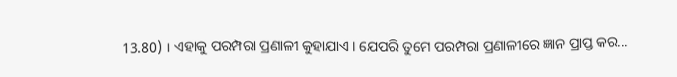13.80) । ଏହାକୁ ପରମ୍ପରା ପ୍ରଣାଳୀ କୁହାଯାଏ । ଯେପରି ତୁମେ ପରମ୍ପରା ପ୍ରଣାଳୀରେ ଜ୍ଞାନ ପ୍ରାପ୍ତ କର...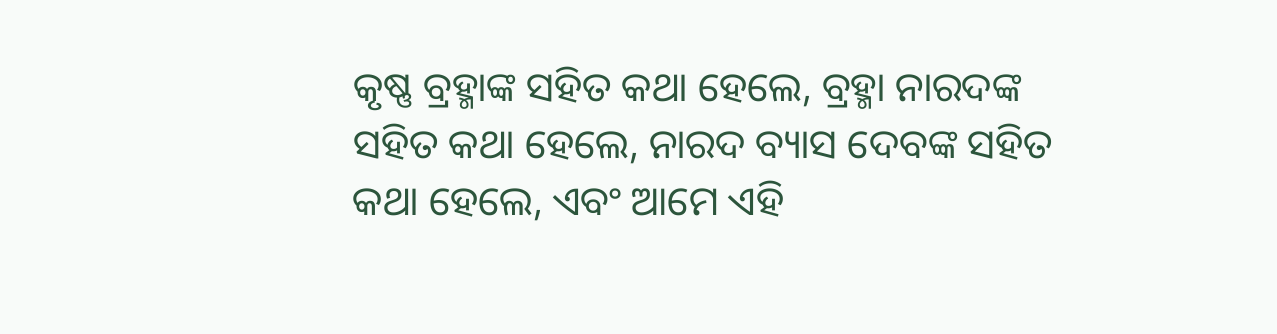କୃଷ୍ଣ ବ୍ରହ୍ମାଙ୍କ ସହିତ କଥା ହେଲେ, ବ୍ରହ୍ମା ନାରଦଙ୍କ ସହିତ କଥା ହେଲେ, ନାରଦ ବ୍ୟାସ ଦେବଙ୍କ ସହିତ କଥା ହେଲେ, ଏବଂ ଆମେ ଏହି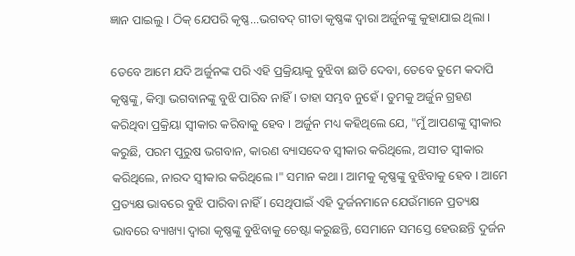ଜ୍ଞାନ ପାଇଲୁ । ଠିକ୍ ଯେପରି କୃଷ୍ଣ...ଭଗବଦ୍ ଗୀତା କୃଷ୍ଣଙ୍କ ଦ୍ଵାରା ଅର୍ଜୁନଙ୍କୁ କୁହାଯାଇ ଥିଲା ।

ତେବେ ଆମେ ଯଦି ଅର୍ଜୁନଙ୍କ ପରି ଏହି ପ୍ରକ୍ରିୟାକୁ ବୁଝିବା ଛାଡି ଦେବା, ତେବେ ତୁମେ କଦାପି କୃଷ୍ଣଙ୍କୁ, କିମ୍ଵା ଭଗବାନଙ୍କୁ ବୁଝି ପାରିବ ନାହିଁ । ତାହା ସମ୍ଭବ ନୁହେଁ । ତୁମକୁ ଅର୍ଜୁନ ଗ୍ରହଣ କରିଥିବା ପ୍ରକ୍ରିୟା ସ୍ଵୀକାର କରିବାକୁ ହେବ । ଅର୍ଜୁନ ମଧ୍ୟ କହିଥିଲେ ଯେ, "ମୁଁ ଆପଣଙ୍କୁ ସ୍ଵୀକାର କରୁଛି, ପରମ ପୁରୁଷ ଭଗବାନ, କାରଣ ବ୍ୟାସଦେବ ସ୍ଵୀକାର କରିଥିଲେ, ଅସୀତ ସ୍ଵୀକାର କରିଥିଲେ, ନାରଦ ସ୍ଵୀକାର କରିଥିଲେ ।" ସମାନ କଥା । ଆମକୁ କୃଷ୍ଣଙ୍କୁ ବୁଝିବାକୁ ହେବ । ଆମେ ପ୍ରତ୍ୟକ୍ଷ ଭାବରେ ବୁଝି ପାରିବା ନାହିଁ । ସେଥିପାଇଁ ଏହି ଦୁର୍ଜନମାନେ ଯେଉଁମାନେ ପ୍ରତ୍ୟକ୍ଷ ଭାବରେ ବ୍ୟାଖ୍ୟା ଦ୍ଵାରା କୃଷ୍ଣଙ୍କୁ ବୁଝିବାକୁ ଚେଷ୍ଟା କରୁଛନ୍ତି, ସେମାନେ ସମସ୍ତେ ହେଉଛନ୍ତି ଦୁର୍ଜନ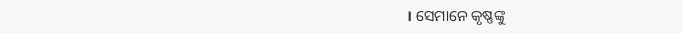। ସେମାନେ କୃଷ୍ଣଙ୍କୁ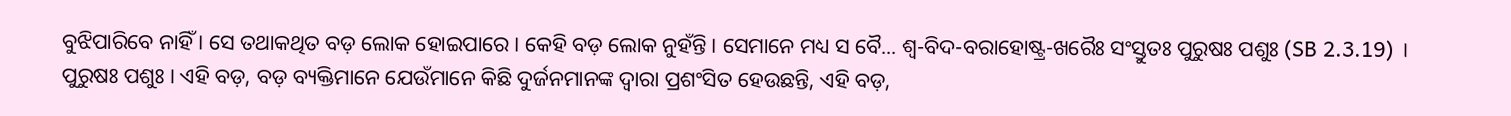ବୁଝିପାରିବେ ନାହିଁ । ସେ ତଥାକଥିତ ବଡ଼ ଲୋକ ହୋଇପାରେ । କେହି ବଡ଼ ଲୋକ ନୁହଁନ୍ତି । ସେମାନେ ମଧ୍ୟ ସ ବୈ... ଶ୍ଵ-ବିଦ-ବରାହୋଷ୍ଟ୍ର-ଖରୈଃ ସଂସ୍ତୁତଃ ପୁରୁଷଃ ପଶୁଃ (SB 2.3.19) । ପୁରୁଷଃ ପଶୁଃ । ଏହି ବଡ଼, ବଡ଼ ବ୍ୟକ୍ତିମାନେ ଯେଉଁମାନେ କିଛି ଦୁର୍ଜନମାନଙ୍କ ଦ୍ଵାରା ପ୍ରଶଂସିତ ହେଉଛନ୍ତି, ଏହି ବଡ଼,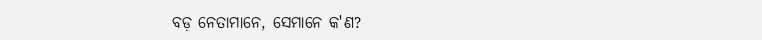ବଡ଼ ନେତାମାନେ, ସେମାନେ କ'ଣ?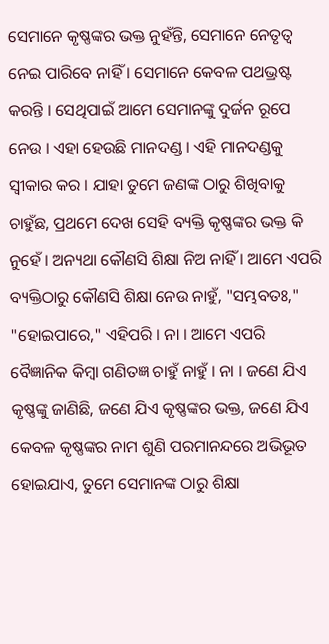ସେମାନେ କୃଷ୍ଣଙ୍କର ଭକ୍ତ ନୁହଁନ୍ତି, ସେମାନେ ନେତୃତ୍ଵ ନେଇ ପାରିବେ ନାହିଁ । ସେମାନେ କେବଳ ପଥଭ୍ରଷ୍ଟ କରନ୍ତି । ସେଥିପାଇଁ ଆମେ ସେମାନଙ୍କୁ ଦୁର୍ଜନ ରୂପେ ନେଉ । ଏହା ହେଉଛି ମାନଦଣ୍ଡ । ଏହି ମାନଦଣ୍ଡକୁ ସ୍ଵୀକାର କର । ଯାହା ତୁମେ ଜଣଙ୍କ ଠାରୁ ଶିଖିବାକୁ ଚାହୁଁଛ, ପ୍ରଥମେ ଦେଖ ସେହି ବ୍ୟକ୍ତି କୃଷ୍ଣଙ୍କର ଭକ୍ତ କି ନୁହେଁ । ଅନ୍ୟଥା କୌଣସି ଶିକ୍ଷା ନିଅ ନାହିଁ । ଆମେ ଏପରି ବ୍ୟକ୍ତିଠାରୁ କୌଣସି ଶିକ୍ଷା ନେଉ ନାହୁଁ, "ସମ୍ଭବତଃ," "ହୋଇପାରେ," ଏହିପରି । ନା । ଆମେ ଏପରି ବୈଜ୍ଞାନିକ କିମ୍ଵା ଗଣିତଜ୍ଞ ଚାହୁଁ ନାହୁଁ । ନା । ଜଣେ ଯିଏ କୃଷ୍ଣଙ୍କୁ ଜାଣିଛି, ଜଣେ ଯିଏ କୃଷ୍ଣଙ୍କର ଭକ୍ତ, ଜଣେ ଯିଏ କେବଳ କୃଷ୍ଣଙ୍କର ନାମ ଶୁଣି ପରମାନନ୍ଦରେ ଅଭିଭୂତ ହୋଇଯାଏ, ତୁମେ ସେମାନଙ୍କ ଠାରୁ ଶିକ୍ଷା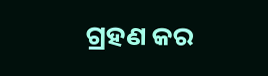ଗ୍ରହଣ କର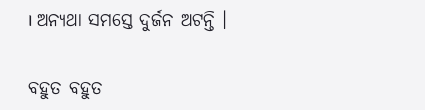। ଅନ୍ୟଥା ସମସ୍ତେ ଦୁର୍ଜନ ଅଟନ୍ତି ।

ବହୁତ ବହୁତ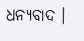ଧନ୍ୟବାଦ ।